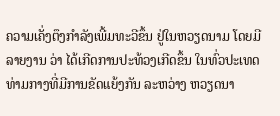ຄວາມເຄັ່ງຕຶງກຳລັງເພີ້ມທະວີຂຶ້ນ ຢູ່ໃນຫວຽດນາມ ໂດຍມີ
ລາຍງານ ວ່າ ໄດ້ເກີດການປະທ້ວງເກີດຂຶ້ນ ໃນທົ່ວປະເທດ
ທ່າມກາງທີ່ມີການຂັດແຍ້ງກັນ ລະຫວ່າງ ຫວຽດນາ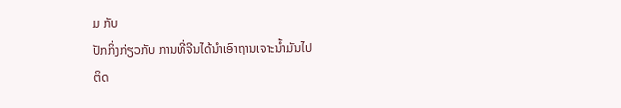ມ ກັບ
ປັກກິ່ງກ່ຽວກັບ ການທີ່ຈີນໄດ້ນຳເອົາຖານເຈາະນ້ຳມັນໄປ
ຕິດ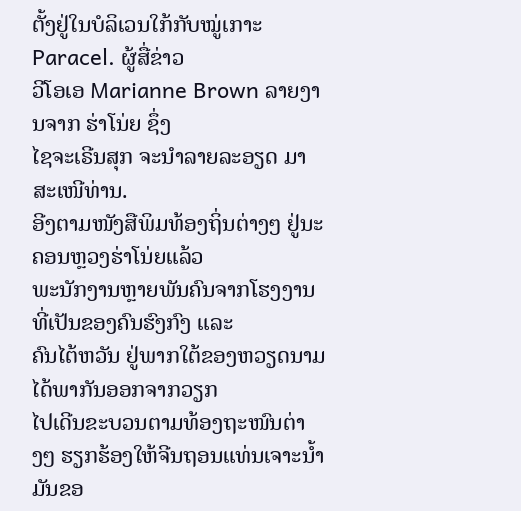ຕັ້ງຢູ່ໃນບໍລິເວນໃກ້ກັບໝູ່ເກາະ Paracel. ຜູ້ສື່ຂ່າວ
ວີໂອເອ Marianne Brown ລາຍງານຈາກ ຮ່າໂນ່ຍ ຊຶ່ງ
ໄຊຈະເຣີນສຸກ ຈະນຳລາຍລະອຽດ ມາສະເໜີທ່ານ.
ອີງຕາມໜັງສືພິມທ້ອງຖິ່ນຕ່າງໆ ຢູ່ນະຄອນຫຼວງຮ່າໂນ່ຍແລ້ວ
ພະນັກງານຫຼາຍພັນຄົນຈາກໂຮງງານທີ່ເປັນຂອງຄົນຮົງກົງ ແລະ
ຄົນໄຕ້ຫວັນ ຢູ່ພາກໃຕ້ຂອງຫວຽດນາມ ໄດ້ພາກັນອອກຈາກວຽກ
ໄປເດີນຂະບວນຕາມທ້ອງຖະໜົນຕ່າງໆ ຮຽກຮ້ອງໃຫ້ຈີນຖອນແທ່ນເຈາະນ້ຳມັນຂອ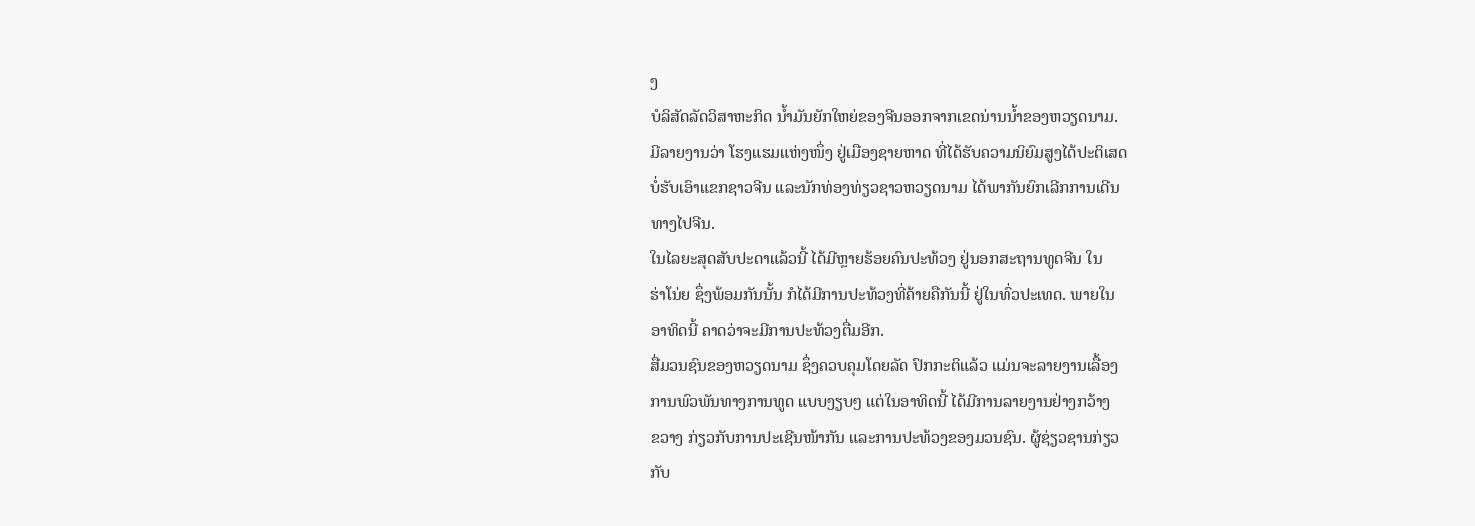ງ
ບໍລິສັດລັດວິສາຫະກິດ ນ້ຳມັນຍັກໃຫຍ່ຂອງຈີນອອກຈາກເຂດນ່ານນ້ຳຂອງຫວຽດນາມ.
ມີລາຍງານວ່າ ໂຮງແຮມແຫ່ງໜຶ່ງ ຢູ່ເມືອງຊາຍຫາດ ທີ່ໄດ້ຮັບຄວາມນິຍົມສູງໄດ້ປະຕິເສດ
ບໍ່ຮັບເອົາແຂກຊາວຈີນ ແລະນັກທ່ອງທ່ຽວຊາວຫວຽດນາມ ໄດ້ພາກັນຍົກເລີກການເດີນ
ທາງໄປຈີນ.
ໃນໄລຍະສຸດສັບປະດາແລ້ວນີ້ ໄດ້ມີຫຼາຍຮ້ອຍຄົນປະທ້ວງ ຢູ່ນອກສະຖານທູດຈີນ ໃນ
ຮ່າໂນ່ຍ ຊຶ່ງພ້ອມກັນນັ້ນ ກໍໄດ້ມີການປະທ້ວງທີ່ຄ້າຍຄືກັນນີ້ ຢູ່ໃນທົ່ວປະເທດ. ພາຍໃນ
ອາທິດນີ້ ຄາດວ່າຈະມີການປະທ້ວງຕື່ມອີກ.
ສື່ມວນຊົນຂອງຫວຽດນາມ ຊຶ່ງຄວບຄຸມໂດຍລັດ ປົກກະຕິແລ້ວ ແມ່ນຈະລາຍງານເລື້ອງ
ການພົວພັນທາງການທູດ ແບບງຽບໆ ແຕ່ໃນອາທິດນີ້ ໄດ້ມີການລາຍງານຢ່າງກວ້າງ
ຂວາງ ກ່ຽວກັບການປະເຊີນໜ້າກັນ ແລະການປະທ້ວງຂອງມວນຊົນ. ຜູ້ຊ່ຽວຊານກ່ຽວ
ກັບ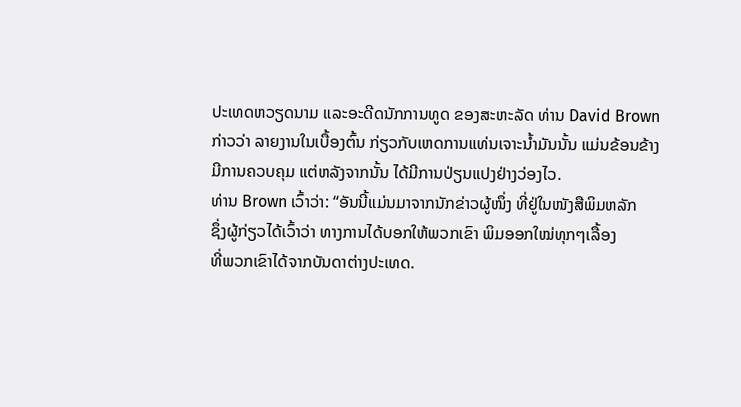ປະເທດຫວຽດນາມ ແລະອະດີດນັກການທູດ ຂອງສະຫະລັດ ທ່ານ David Brown
ກ່າວວ່າ ລາຍງານໃນເບື້ອງຕົ້ນ ກ່ຽວກັບເຫດການແທ່ນເຈາະນ້ຳມັນນັ້ນ ແມ່ນຂ້ອນຂ້າງ
ມີການຄວບຄຸມ ແຕ່ຫລັງຈາກນັ້ນ ໄດ້ມີການປ່ຽນແປງຢ່າງວ່ອງໄວ.
ທ່ານ Brown ເວົ້າວ່າ: “ອັນນີ້ແມ່ນມາຈາກນັກຂ່າວຜູ້ໜຶ່ງ ທີ່ຢູ່ໃນໜັງສືພິມຫລັກ
ຊຶ່ງຜູ້ກ່ຽວໄດ້ເວົ້າວ່າ ທາງການໄດ້ບອກໃຫ້ພວກເຂົາ ພິມອອກໃໝ່ທຸກໆເລື້ອງ
ທີ່ພວກເຂົາໄດ້ຈາກບັນດາຕ່າງປະເທດ.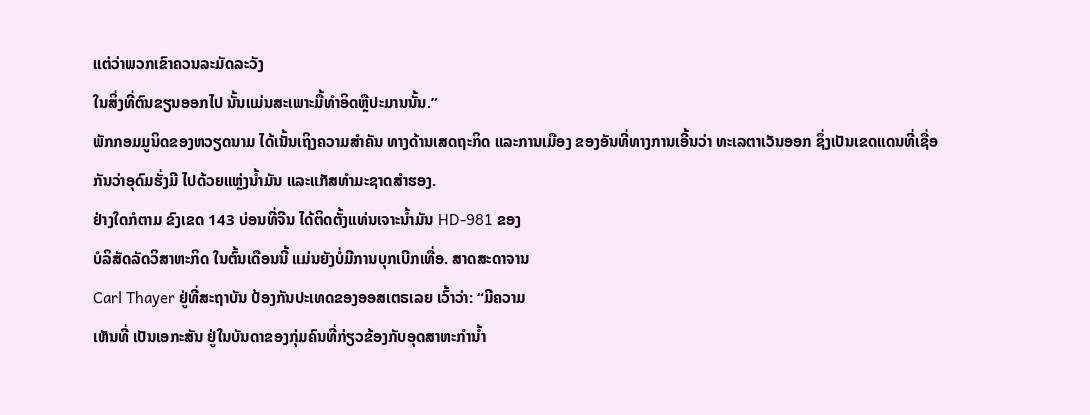ແຕ່ວ່າພວກເຂົາຄວນລະມັດລະວັງ
ໃນສິ່ງທີ່ຕົນຂຽນອອກໄປ ນັ້ນແມ່ນສະເພາະມື້ທຳອິດຫຼືປະມານນັ້ນ.”
ພັກກອມມູນິດຂອງຫວຽດນາມ ໄດ້ເນັ້ນເຖິງຄວາມສຳຄັນ ທາງດ້ານເສດຖະກິດ ແລະການເມືອງ ຂອງອັນທີ່ທາງການເອີ້ນວ່າ ທະເລຕາເວັນອອກ ຊຶ່ງເປັນເຂດແດນທີ່ເຊື່ອ
ກັນວ່າອຸດົມຮັ່ງມີ ໄປດ້ວຍແຫຼ່ງນ້ຳມັນ ແລະແກັສທຳມະຊາດສຳຮອງ.
ຢ່າງໃດກໍຕາມ ຂົງເຂດ 143 ບ່ອນທີ່ຈີນ ໄດ້ຕິດຕັ້ງແທ່ນເຈາະນ້ຳມັນ HD-981 ຂອງ
ບໍລິສັດລັດວິສາຫະກິດ ໃນຕົ້ນເດືອນນີ້ ແມ່ນຍັງບໍ່ມີການບຸກເບີກເທື່ອ. ສາດສະດາຈານ
Carl Thayer ຢູ່ທີ່ສະຖາບັນ ປ້ອງກັນປະເທດຂອງອອສເຕຣເລຍ ເວົ້າວ່າ: “ມີຄວາມ
ເຫັນທີ່ ເປັນເອກະສັນ ຢູ່ໃນບັນດາຂອງກຸ່ມຄົນທີ່ກ່ຽວຂ້ອງກັບອຸດສາຫະກຳນ້ຳ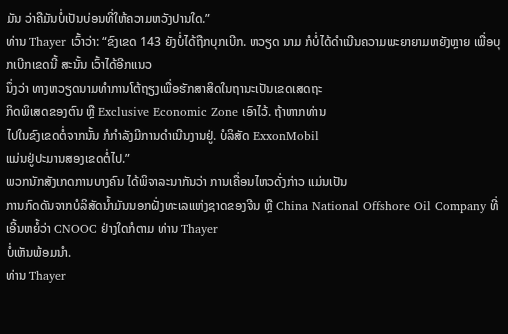ມັນ ວ່າຄືມັນບໍ່ເປັນບ່ອນທີ່ໃຫ້ຄວາມຫວັງປານໃດ.”
ທ່ານ Thayer ເວົ້າວ່າ: “ຂົງເຂດ 143 ຍັງບໍ່ໄດ້ຖືກບຸກເບີກ. ຫວຽດ ນາມ ກໍບໍ່ໄດ້ດຳເນີນຄວາມພະຍາຍາມຫຍັງຫຼາຍ ເພື່ອບຸກເບີກເຂດນີ້ ສະນັ້ນ ເວົ້າໄດ້ອີກແນວ
ນຶ່ງວ່າ ທາງຫວຽດນາມທຳການໂຕ້ຖຽງເພື່ອຮັກສາສິດໃນຖານະເປັນເຂດເສດຖະ
ກິດພິເສດຂອງຕົນ ຫຼື Exclusive Economic Zone ເອົາໄວ້. ຖ້າຫາກທ່ານ
ໄປໃນຂົງເຂດຕໍ່ຈາກນັ້ນ ກໍກຳລັງມີການດຳເນີນງານຢູ່. ບໍລິສັດ ExxonMobil
ແມ່ນຢູ່ປະມານສອງເຂດຕໍ່ໄປ.”
ພວກນັກສັງເກດການບາງຄົນ ໄດ້ພິຈາລະນາກັນວ່າ ການເຄື່ອນໄຫວດັ່ງກ່າວ ແມ່ນເປັນ
ການກົດດັນຈາກບໍລິສັດນ້ຳມັນນອກຝັ່ງທະເລແຫ່ງຊາດຂອງຈີນ ຫຼື China National Offshore Oil Company ທີ່ ເອີ້ນຫຍໍ້ວ່າ CNOOC ຢ່າງໃດກໍຕາມ ທ່ານ Thayer
ບໍ່ເຫັນພ້ອມນຳ.
ທ່ານ Thayer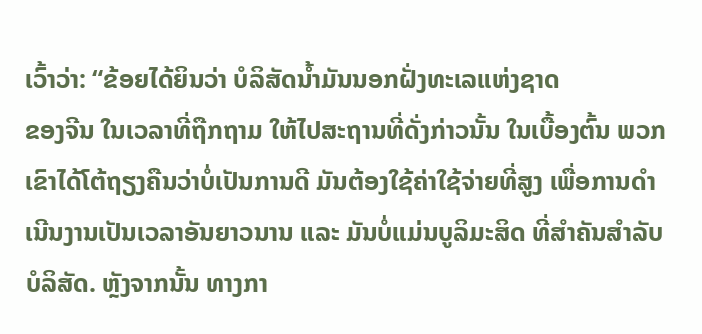ເວົ້າວ່າ: “ຂ້ອຍໄດ້ຍິນວ່າ ບໍລິສັດນ້ຳມັນນອກຝັ່ງທະເລແຫ່ງຊາດ
ຂອງຈີນ ໃນເວລາທີ່ຖືກຖາມ ໃຫ້ໄປສະຖານທີ່ດັ່ງກ່າວນັ້ນ ໃນເບື້ອງຕົ້ນ ພວກ
ເຂົາໄດ້ໂຕ້ຖຽງຄືນວ່າບໍ່ເປັນການດີ ມັນຕ້ອງໃຊ້ຄ່າໃຊ້ຈ່າຍທີ່ສູງ ເພື່ອການດຳ
ເນີນງານເປັນເວລາອັນຍາວນານ ແລະ ມັນບໍ່ແມ່ນບູລິມະສິດ ທີ່ສຳຄັນສຳລັບ
ບໍລິສັດ. ຫຼັງຈາກນັ້ນ ທາງກາ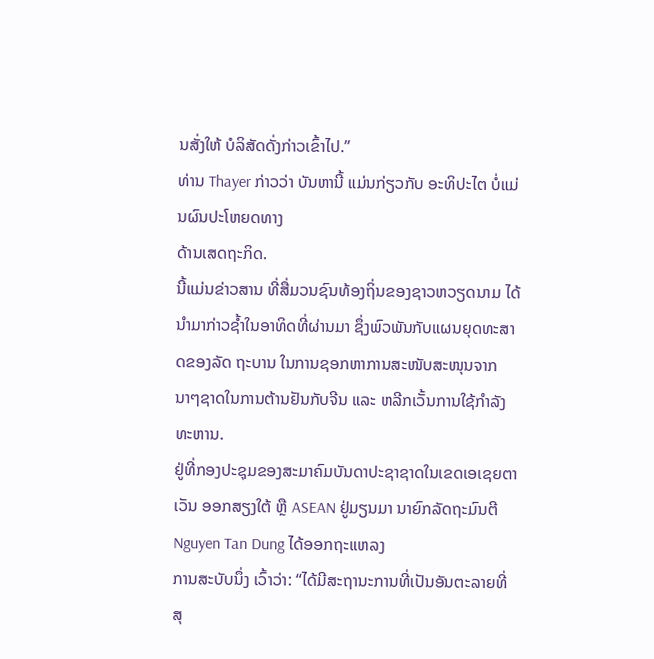ນສັ່ງໃຫ້ ບໍລິສັດດັ່ງກ່າວເຂົ້າໄປ.”
ທ່ານ Thayer ກ່າວວ່າ ບັນຫານີ້ ແມ່ນກ່ຽວກັບ ອະທິປະໄຕ ບໍ່ແມ່ນຜົນປະໂຫຍດທາງ
ດ້ານເສດຖະກິດ.
ນີ້ແມ່ນຂ່າວສານ ທີ່ສື່ມວນຊົນທ້ອງຖິ່ນຂອງຊາວຫວຽດນາມ ໄດ້ນຳມາກ່າວຊ້ຳໃນອາທິດທີ່ຜ່ານມາ ຊຶ່ງພົວພັນກັບແຜນຍຸດທະສາດຂອງລັດ ຖະບານ ໃນການຊອກຫາການສະໜັບສະໜຸນຈາກນາໆຊາດໃນການຕ້ານຢັນກັບຈີນ ແລະ ຫລີກເວັ້ນການໃຊ້ກຳລັງທະຫານ.
ຢູ່ທີ່ກອງປະຊຸມຂອງສະມາຄົມບັນດາປະຊາຊາດໃນເຂດເອເຊຍຕາເວັນ ອອກສຽງໃຕ້ ຫຼື ASEAN ຢູ່ມຽນມາ ນາຍົກລັດຖະມົນຕີ Nguyen Tan Dung ໄດ້ອອກຖະແຫລງ
ການສະບັບນຶ່ງ ເວົ້າວ່າ: “ໄດ້ມີສະຖານະການທີ່ເປັນອັນຕະລາຍທີ່ສຸ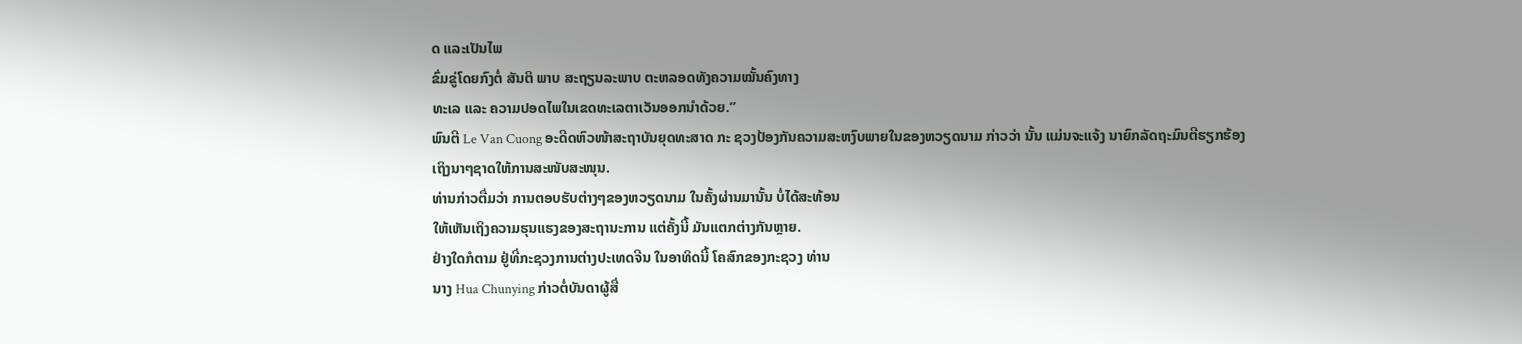ດ ແລະເປັນໄພ
ຂົ່ມຂູ່ໂດຍກົງຕໍ່ ສັນຕິ ພາບ ສະຖຽນລະພາບ ຕະຫລອດທັງຄວາມໝັ້ນຄົງທາງ
ທະເລ ແລະ ຄວາມປອດໄພໃນເຂດທະເລຕາເວັນອອກນຳດ້ວຍ.”
ພົນຕີ Le Van Cuong ອະດີດຫົວໜ້າສະຖາບັນຍຸດທະສາດ ກະ ຊວງປ້ອງກັນຄວາມສະຫງົບພາຍໃນຂອງຫວຽດນາມ ກ່າວວ່າ ນັ້ນ ແມ່ນຈະແຈ້ງ ນາຍົກລັດຖະມົນຕີຮຽກຮ້ອງ
ເຖິງນາໆຊາດໃຫ້ການສະໜັບສະໜຸນ.
ທ່ານກ່າວຕື່ມວ່າ ການຕອບຮັບຕ່າງໆຂອງຫວຽດນາມ ໃນຄັ້ງຜ່ານມານັ້ນ ບໍ່ໄດ້ສະທ້ອນ
ໃຫ້ເຫັນເຖິງຄວາມຮຸນແຮງຂອງສະຖານະການ ແຕ່ຄັ້ງນີ້ ມັນແຕກຕ່າງກັນຫຼາຍ.
ຢ່າງໃດກໍຕາມ ຢູ່ທີ່ກະຊວງການຕ່າງປະເທດຈີນ ໃນອາທິດນີ້ ໂຄສົກຂອງກະຊວງ ທ່ານ
ນາງ Hua Chunying ກ່າວຕໍ່ບັນດາຜູ້ສື່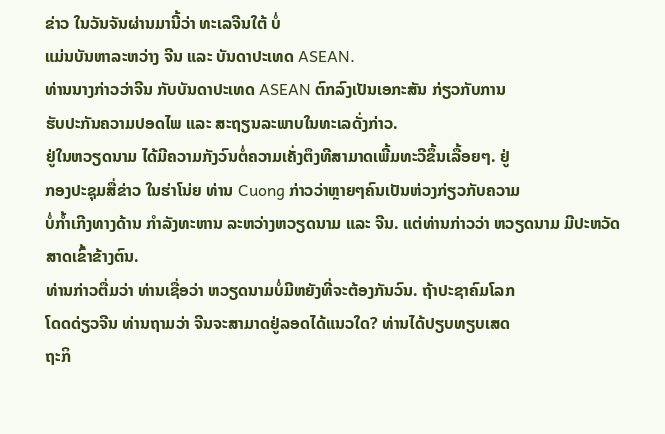ຂ່າວ ໃນວັນຈັນຜ່ານມານີ້ວ່າ ທະເລຈີນໃຕ້ ບໍ່
ແມ່ນບັນຫາລະຫວ່າງ ຈີນ ແລະ ບັນດາປະເທດ ASEAN.
ທ່ານນາງກ່າວວ່າຈີນ ກັບບັນດາປະເທດ ASEAN ຕົກລົງເປັນເອກະສັນ ກ່ຽວກັບການ
ຮັບປະກັນຄວາມປອດໄພ ແລະ ສະຖຽນລະພາບໃນທະເລດັ່ງກ່າວ.
ຢູ່ໃນຫວຽດນາມ ໄດ້ມີຄວາມກັງວົນຕໍ່ຄວາມເຄັ່ງຕຶງທີສາມາດເພີ້ມທະວີຂຶ້ນເລື້ອຍໆ. ຢູ່
ກອງປະຊຸມສື່ຂ່າວ ໃນຮ່າໂນ່ຍ ທ່ານ Cuong ກ່າວວ່າຫຼາຍໆຄົນເປັນຫ່ວງກ່ຽວກັບຄວາມ
ບໍ່ກ້ຳເກີງທາງດ້ານ ກຳລັງທະຫານ ລະຫວ່າງຫວຽດນາມ ແລະ ຈີນ. ແຕ່ທ່ານກ່າວວ່າ ຫວຽດນາມ ມີປະຫວັດສາດເຂົ້າຂ້າງຕົນ.
ທ່ານກ່າວຕື່ມວ່າ ທ່ານເຊື່ອວ່າ ຫວຽດນາມບໍ່ມີຫຍັງທີ່ຈະຕ້ອງກັນວົນ. ຖ້າປະຊາຄົມໂລກ
ໂດດດ່ຽວຈີນ ທ່ານຖາມວ່າ ຈີນຈະສາມາດຢູ່ລອດໄດ້ແນວໃດ? ທ່ານໄດ້ປຽບທຽບເສດ
ຖະກິ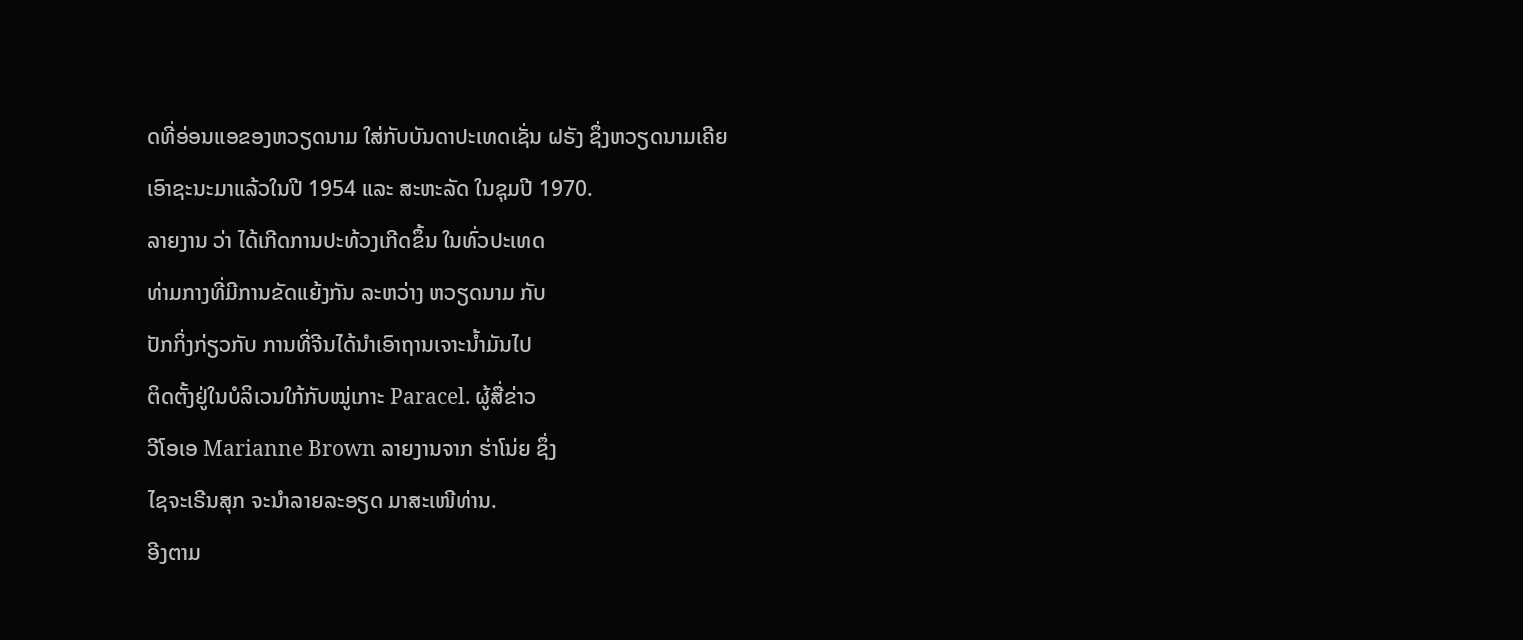ດທີ່ອ່ອນແອຂອງຫວຽດນາມ ໃສ່ກັບບັນດາປະເທດເຊັ່ນ ຝຣັງ ຊຶ່ງຫວຽດນາມເຄີຍ
ເອົາຊະນະມາແລ້ວໃນປີ 1954 ແລະ ສະຫະລັດ ໃນຊຸມປີ 1970.
ລາຍງານ ວ່າ ໄດ້ເກີດການປະທ້ວງເກີດຂຶ້ນ ໃນທົ່ວປະເທດ
ທ່າມກາງທີ່ມີການຂັດແຍ້ງກັນ ລະຫວ່າງ ຫວຽດນາມ ກັບ
ປັກກິ່ງກ່ຽວກັບ ການທີ່ຈີນໄດ້ນຳເອົາຖານເຈາະນ້ຳມັນໄປ
ຕິດຕັ້ງຢູ່ໃນບໍລິເວນໃກ້ກັບໝູ່ເກາະ Paracel. ຜູ້ສື່ຂ່າວ
ວີໂອເອ Marianne Brown ລາຍງານຈາກ ຮ່າໂນ່ຍ ຊຶ່ງ
ໄຊຈະເຣີນສຸກ ຈະນຳລາຍລະອຽດ ມາສະເໜີທ່ານ.
ອີງຕາມ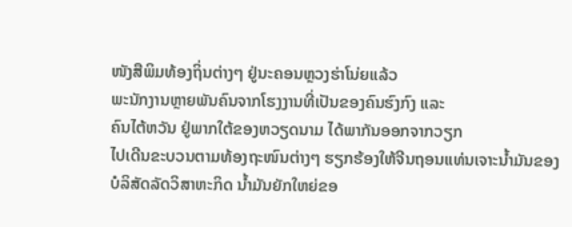ໜັງສືພິມທ້ອງຖິ່ນຕ່າງໆ ຢູ່ນະຄອນຫຼວງຮ່າໂນ່ຍແລ້ວ
ພະນັກງານຫຼາຍພັນຄົນຈາກໂຮງງານທີ່ເປັນຂອງຄົນຮົງກົງ ແລະ
ຄົນໄຕ້ຫວັນ ຢູ່ພາກໃຕ້ຂອງຫວຽດນາມ ໄດ້ພາກັນອອກຈາກວຽກ
ໄປເດີນຂະບວນຕາມທ້ອງຖະໜົນຕ່າງໆ ຮຽກຮ້ອງໃຫ້ຈີນຖອນແທ່ນເຈາະນ້ຳມັນຂອງ
ບໍລິສັດລັດວິສາຫະກິດ ນ້ຳມັນຍັກໃຫຍ່ຂອ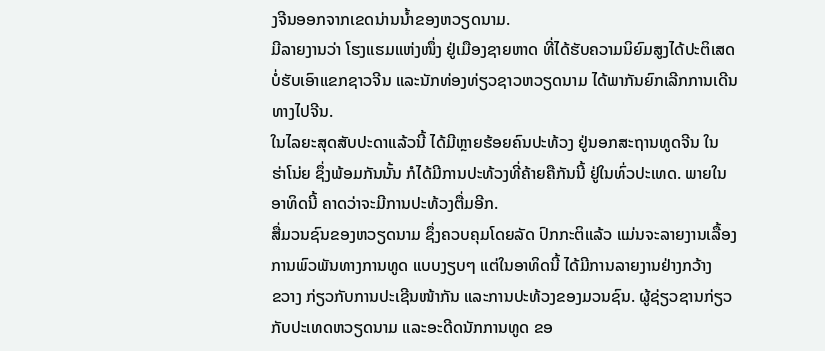ງຈີນອອກຈາກເຂດນ່ານນ້ຳຂອງຫວຽດນາມ.
ມີລາຍງານວ່າ ໂຮງແຮມແຫ່ງໜຶ່ງ ຢູ່ເມືອງຊາຍຫາດ ທີ່ໄດ້ຮັບຄວາມນິຍົມສູງໄດ້ປະຕິເສດ
ບໍ່ຮັບເອົາແຂກຊາວຈີນ ແລະນັກທ່ອງທ່ຽວຊາວຫວຽດນາມ ໄດ້ພາກັນຍົກເລີກການເດີນ
ທາງໄປຈີນ.
ໃນໄລຍະສຸດສັບປະດາແລ້ວນີ້ ໄດ້ມີຫຼາຍຮ້ອຍຄົນປະທ້ວງ ຢູ່ນອກສະຖານທູດຈີນ ໃນ
ຮ່າໂນ່ຍ ຊຶ່ງພ້ອມກັນນັ້ນ ກໍໄດ້ມີການປະທ້ວງທີ່ຄ້າຍຄືກັນນີ້ ຢູ່ໃນທົ່ວປະເທດ. ພາຍໃນ
ອາທິດນີ້ ຄາດວ່າຈະມີການປະທ້ວງຕື່ມອີກ.
ສື່ມວນຊົນຂອງຫວຽດນາມ ຊຶ່ງຄວບຄຸມໂດຍລັດ ປົກກະຕິແລ້ວ ແມ່ນຈະລາຍງານເລື້ອງ
ການພົວພັນທາງການທູດ ແບບງຽບໆ ແຕ່ໃນອາທິດນີ້ ໄດ້ມີການລາຍງານຢ່າງກວ້າງ
ຂວາງ ກ່ຽວກັບການປະເຊີນໜ້າກັນ ແລະການປະທ້ວງຂອງມວນຊົນ. ຜູ້ຊ່ຽວຊານກ່ຽວ
ກັບປະເທດຫວຽດນາມ ແລະອະດີດນັກການທູດ ຂອ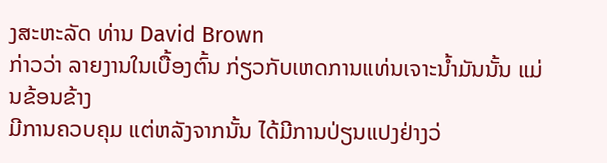ງສະຫະລັດ ທ່ານ David Brown
ກ່າວວ່າ ລາຍງານໃນເບື້ອງຕົ້ນ ກ່ຽວກັບເຫດການແທ່ນເຈາະນ້ຳມັນນັ້ນ ແມ່ນຂ້ອນຂ້າງ
ມີການຄວບຄຸມ ແຕ່ຫລັງຈາກນັ້ນ ໄດ້ມີການປ່ຽນແປງຢ່າງວ່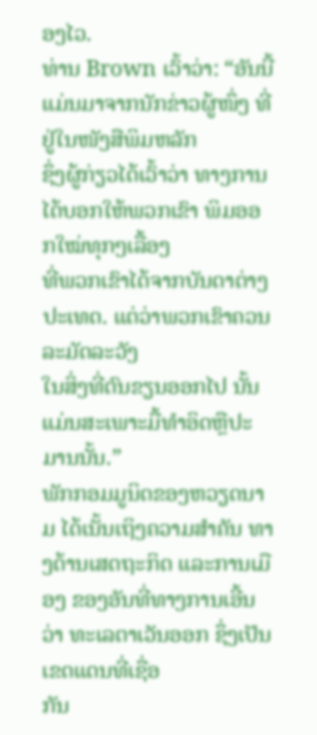ອງໄວ.
ທ່ານ Brown ເວົ້າວ່າ: “ອັນນີ້ແມ່ນມາຈາກນັກຂ່າວຜູ້ໜຶ່ງ ທີ່ຢູ່ໃນໜັງສືພິມຫລັກ
ຊຶ່ງຜູ້ກ່ຽວໄດ້ເວົ້າວ່າ ທາງການໄດ້ບອກໃຫ້ພວກເຂົາ ພິມອອກໃໝ່ທຸກໆເລື້ອງ
ທີ່ພວກເຂົາໄດ້ຈາກບັນດາຕ່າງປະເທດ. ແຕ່ວ່າພວກເຂົາຄວນລະມັດລະວັງ
ໃນສິ່ງທີ່ຕົນຂຽນອອກໄປ ນັ້ນແມ່ນສະເພາະມື້ທຳອິດຫຼືປະມານນັ້ນ.”
ພັກກອມມູນິດຂອງຫວຽດນາມ ໄດ້ເນັ້ນເຖິງຄວາມສຳຄັນ ທາງດ້ານເສດຖະກິດ ແລະການເມືອງ ຂອງອັນທີ່ທາງການເອີ້ນວ່າ ທະເລຕາເວັນອອກ ຊຶ່ງເປັນເຂດແດນທີ່ເຊື່ອ
ກັນ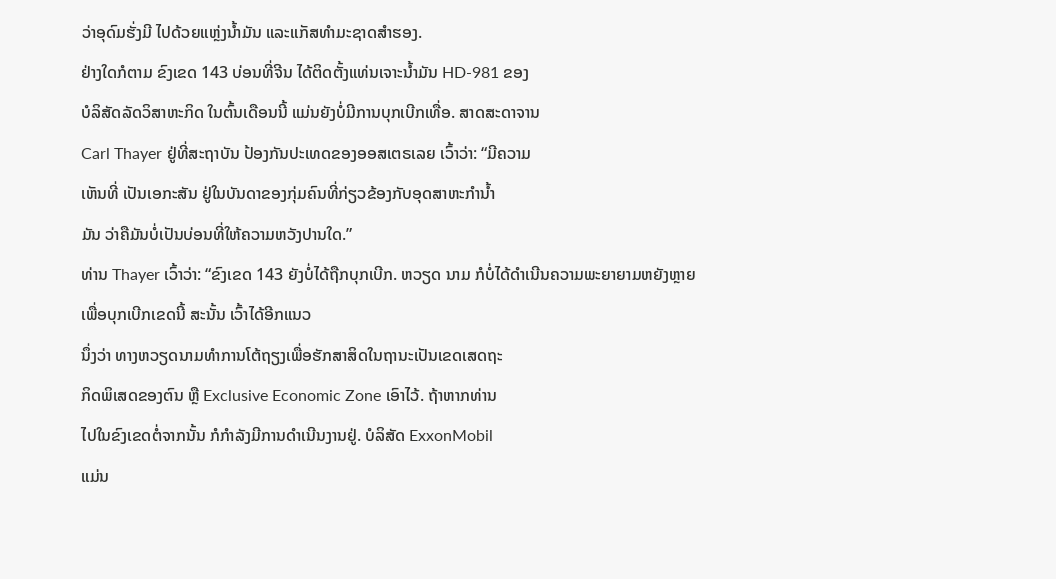ວ່າອຸດົມຮັ່ງມີ ໄປດ້ວຍແຫຼ່ງນ້ຳມັນ ແລະແກັສທຳມະຊາດສຳຮອງ.
ຢ່າງໃດກໍຕາມ ຂົງເຂດ 143 ບ່ອນທີ່ຈີນ ໄດ້ຕິດຕັ້ງແທ່ນເຈາະນ້ຳມັນ HD-981 ຂອງ
ບໍລິສັດລັດວິສາຫະກິດ ໃນຕົ້ນເດືອນນີ້ ແມ່ນຍັງບໍ່ມີການບຸກເບີກເທື່ອ. ສາດສະດາຈານ
Carl Thayer ຢູ່ທີ່ສະຖາບັນ ປ້ອງກັນປະເທດຂອງອອສເຕຣເລຍ ເວົ້າວ່າ: “ມີຄວາມ
ເຫັນທີ່ ເປັນເອກະສັນ ຢູ່ໃນບັນດາຂອງກຸ່ມຄົນທີ່ກ່ຽວຂ້ອງກັບອຸດສາຫະກຳນ້ຳ
ມັນ ວ່າຄືມັນບໍ່ເປັນບ່ອນທີ່ໃຫ້ຄວາມຫວັງປານໃດ.”
ທ່ານ Thayer ເວົ້າວ່າ: “ຂົງເຂດ 143 ຍັງບໍ່ໄດ້ຖືກບຸກເບີກ. ຫວຽດ ນາມ ກໍບໍ່ໄດ້ດຳເນີນຄວາມພະຍາຍາມຫຍັງຫຼາຍ ເພື່ອບຸກເບີກເຂດນີ້ ສະນັ້ນ ເວົ້າໄດ້ອີກແນວ
ນຶ່ງວ່າ ທາງຫວຽດນາມທຳການໂຕ້ຖຽງເພື່ອຮັກສາສິດໃນຖານະເປັນເຂດເສດຖະ
ກິດພິເສດຂອງຕົນ ຫຼື Exclusive Economic Zone ເອົາໄວ້. ຖ້າຫາກທ່ານ
ໄປໃນຂົງເຂດຕໍ່ຈາກນັ້ນ ກໍກຳລັງມີການດຳເນີນງານຢູ່. ບໍລິສັດ ExxonMobil
ແມ່ນ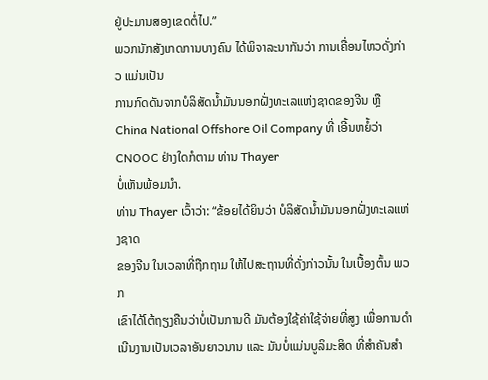ຢູ່ປະມານສອງເຂດຕໍ່ໄປ.”
ພວກນັກສັງເກດການບາງຄົນ ໄດ້ພິຈາລະນາກັນວ່າ ການເຄື່ອນໄຫວດັ່ງກ່າວ ແມ່ນເປັນ
ການກົດດັນຈາກບໍລິສັດນ້ຳມັນນອກຝັ່ງທະເລແຫ່ງຊາດຂອງຈີນ ຫຼື China National Offshore Oil Company ທີ່ ເອີ້ນຫຍໍ້ວ່າ CNOOC ຢ່າງໃດກໍຕາມ ທ່ານ Thayer
ບໍ່ເຫັນພ້ອມນຳ.
ທ່ານ Thayer ເວົ້າວ່າ: “ຂ້ອຍໄດ້ຍິນວ່າ ບໍລິສັດນ້ຳມັນນອກຝັ່ງທະເລແຫ່ງຊາດ
ຂອງຈີນ ໃນເວລາທີ່ຖືກຖາມ ໃຫ້ໄປສະຖານທີ່ດັ່ງກ່າວນັ້ນ ໃນເບື້ອງຕົ້ນ ພວກ
ເຂົາໄດ້ໂຕ້ຖຽງຄືນວ່າບໍ່ເປັນການດີ ມັນຕ້ອງໃຊ້ຄ່າໃຊ້ຈ່າຍທີ່ສູງ ເພື່ອການດຳ
ເນີນງານເປັນເວລາອັນຍາວນານ ແລະ ມັນບໍ່ແມ່ນບູລິມະສິດ ທີ່ສຳຄັນສຳ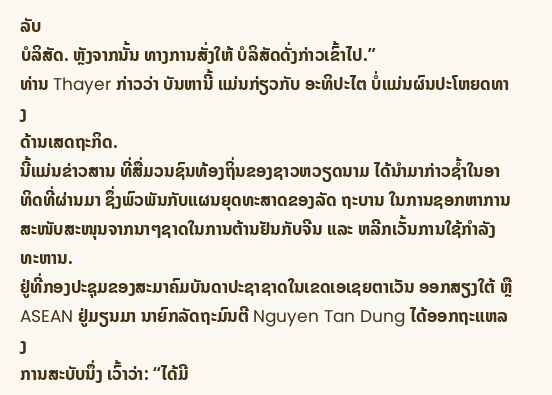ລັບ
ບໍລິສັດ. ຫຼັງຈາກນັ້ນ ທາງການສັ່ງໃຫ້ ບໍລິສັດດັ່ງກ່າວເຂົ້າໄປ.”
ທ່ານ Thayer ກ່າວວ່າ ບັນຫານີ້ ແມ່ນກ່ຽວກັບ ອະທິປະໄຕ ບໍ່ແມ່ນຜົນປະໂຫຍດທາງ
ດ້ານເສດຖະກິດ.
ນີ້ແມ່ນຂ່າວສານ ທີ່ສື່ມວນຊົນທ້ອງຖິ່ນຂອງຊາວຫວຽດນາມ ໄດ້ນຳມາກ່າວຊ້ຳໃນອາທິດທີ່ຜ່ານມາ ຊຶ່ງພົວພັນກັບແຜນຍຸດທະສາດຂອງລັດ ຖະບານ ໃນການຊອກຫາການສະໜັບສະໜຸນຈາກນາໆຊາດໃນການຕ້ານຢັນກັບຈີນ ແລະ ຫລີກເວັ້ນການໃຊ້ກຳລັງທະຫານ.
ຢູ່ທີ່ກອງປະຊຸມຂອງສະມາຄົມບັນດາປະຊາຊາດໃນເຂດເອເຊຍຕາເວັນ ອອກສຽງໃຕ້ ຫຼື ASEAN ຢູ່ມຽນມາ ນາຍົກລັດຖະມົນຕີ Nguyen Tan Dung ໄດ້ອອກຖະແຫລງ
ການສະບັບນຶ່ງ ເວົ້າວ່າ: “ໄດ້ມີ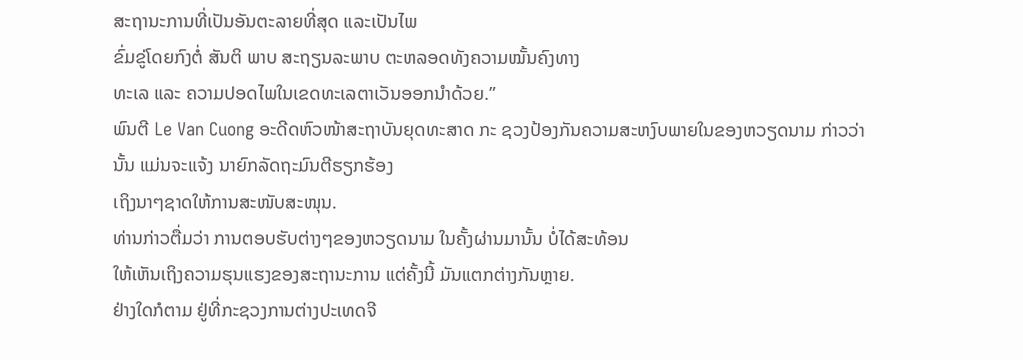ສະຖານະການທີ່ເປັນອັນຕະລາຍທີ່ສຸດ ແລະເປັນໄພ
ຂົ່ມຂູ່ໂດຍກົງຕໍ່ ສັນຕິ ພາບ ສະຖຽນລະພາບ ຕະຫລອດທັງຄວາມໝັ້ນຄົງທາງ
ທະເລ ແລະ ຄວາມປອດໄພໃນເຂດທະເລຕາເວັນອອກນຳດ້ວຍ.”
ພົນຕີ Le Van Cuong ອະດີດຫົວໜ້າສະຖາບັນຍຸດທະສາດ ກະ ຊວງປ້ອງກັນຄວາມສະຫງົບພາຍໃນຂອງຫວຽດນາມ ກ່າວວ່າ ນັ້ນ ແມ່ນຈະແຈ້ງ ນາຍົກລັດຖະມົນຕີຮຽກຮ້ອງ
ເຖິງນາໆຊາດໃຫ້ການສະໜັບສະໜຸນ.
ທ່ານກ່າວຕື່ມວ່າ ການຕອບຮັບຕ່າງໆຂອງຫວຽດນາມ ໃນຄັ້ງຜ່ານມານັ້ນ ບໍ່ໄດ້ສະທ້ອນ
ໃຫ້ເຫັນເຖິງຄວາມຮຸນແຮງຂອງສະຖານະການ ແຕ່ຄັ້ງນີ້ ມັນແຕກຕ່າງກັນຫຼາຍ.
ຢ່າງໃດກໍຕາມ ຢູ່ທີ່ກະຊວງການຕ່າງປະເທດຈີ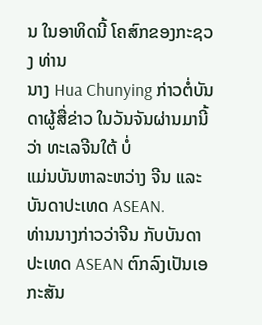ນ ໃນອາທິດນີ້ ໂຄສົກຂອງກະຊວງ ທ່ານ
ນາງ Hua Chunying ກ່າວຕໍ່ບັນດາຜູ້ສື່ຂ່າວ ໃນວັນຈັນຜ່ານມານີ້ວ່າ ທະເລຈີນໃຕ້ ບໍ່
ແມ່ນບັນຫາລະຫວ່າງ ຈີນ ແລະ ບັນດາປະເທດ ASEAN.
ທ່ານນາງກ່າວວ່າຈີນ ກັບບັນດາປະເທດ ASEAN ຕົກລົງເປັນເອກະສັນ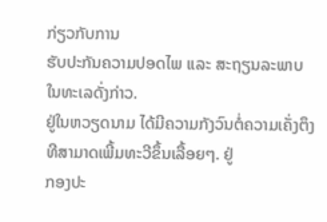ກ່ຽວກັບການ
ຮັບປະກັນຄວາມປອດໄພ ແລະ ສະຖຽນລະພາບໃນທະເລດັ່ງກ່າວ.
ຢູ່ໃນຫວຽດນາມ ໄດ້ມີຄວາມກັງວົນຕໍ່ຄວາມເຄັ່ງຕຶງທີສາມາດເພີ້ມທະວີຂຶ້ນເລື້ອຍໆ. ຢູ່
ກອງປະ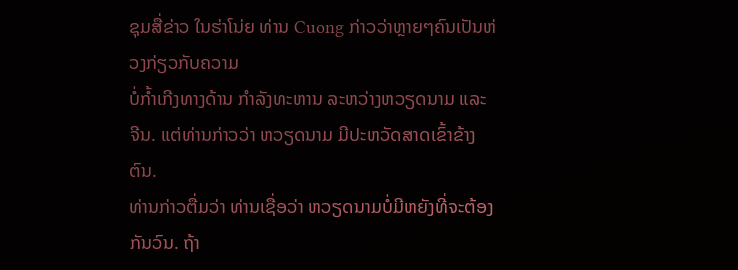ຊຸມສື່ຂ່າວ ໃນຮ່າໂນ່ຍ ທ່ານ Cuong ກ່າວວ່າຫຼາຍໆຄົນເປັນຫ່ວງກ່ຽວກັບຄວາມ
ບໍ່ກ້ຳເກີງທາງດ້ານ ກຳລັງທະຫານ ລະຫວ່າງຫວຽດນາມ ແລະ ຈີນ. ແຕ່ທ່ານກ່າວວ່າ ຫວຽດນາມ ມີປະຫວັດສາດເຂົ້າຂ້າງຕົນ.
ທ່ານກ່າວຕື່ມວ່າ ທ່ານເຊື່ອວ່າ ຫວຽດນາມບໍ່ມີຫຍັງທີ່ຈະຕ້ອງກັນວົນ. ຖ້າ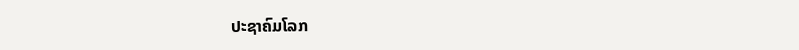ປະຊາຄົມໂລກ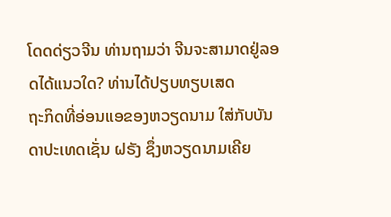ໂດດດ່ຽວຈີນ ທ່ານຖາມວ່າ ຈີນຈະສາມາດຢູ່ລອດໄດ້ແນວໃດ? ທ່ານໄດ້ປຽບທຽບເສດ
ຖະກິດທີ່ອ່ອນແອຂອງຫວຽດນາມ ໃສ່ກັບບັນດາປະເທດເຊັ່ນ ຝຣັງ ຊຶ່ງຫວຽດນາມເຄີຍ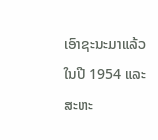ເອົາຊະນະມາແລ້ວໃນປີ 1954 ແລະ ສະຫະ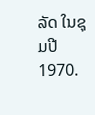ລັດ ໃນຊຸມປີ 1970.